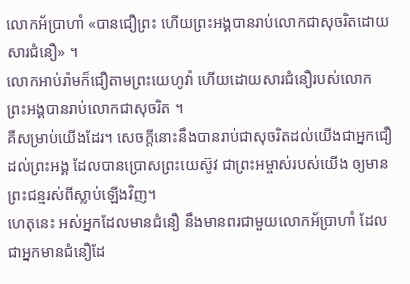លោកអ័ប្រាហាំ «បានជឿព្រះ ហើយព្រះអង្គបានរាប់លោកជាសុចរិតដោយសារជំនឿ» ។
លោកអាប់រ៉ាមក៏ជឿតាមព្រះយេហូវ៉ា ហើយដោយសារជំនឿរបស់លោក ព្រះអង្គបានរាប់លោកជាសុចរិត ។
គឺសម្រាប់យើងដែរ។ សេចក្តីនោះនឹងបានរាប់ជាសុចរិតដល់យើងជាអ្នកជឿដល់ព្រះអង្គ ដែលបានប្រោសព្រះយេស៊ូវ ជាព្រះអម្ចាស់របស់យើង ឲ្យមានព្រះជន្មរស់ពីស្លាប់ឡើងវិញ។
ហេតុនេះ អស់អ្នកដែលមានជំនឿ នឹងមានពរជាមួយលោកអ័ប្រាហាំ ដែលជាអ្នកមានជំនឿដែ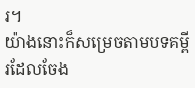រ។
យ៉ាងនោះក៏សម្រេចតាមបទគម្ពីរដែលចែង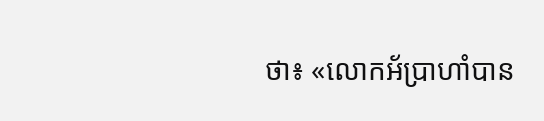ថា៖ «លោកអ័ប្រាហាំបាន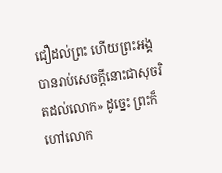ជឿដល់ព្រះ ហើយព្រះអង្គបានរាប់សេចក្តីនោះជាសុចរិតដល់លោក» ដូច្នេះ ព្រះក៏ហៅលោក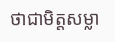ថាជាមិត្តសម្លា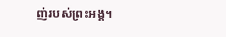ញ់របស់ព្រះអង្គ។